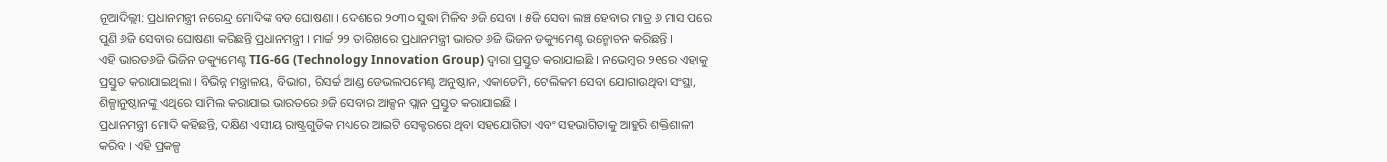ନୂଆଦିଲ୍ଲୀ: ପ୍ରଧାନମନ୍ତ୍ରୀ ନରେନ୍ଦ୍ର ମୋଦିଙ୍କ ବଡ ଘୋଷଣା । ଦେଶରେ ୨୦୩୦ ସୁଦ୍ଧା ମିଳିବ ୬ଜି ସେବା । ୫ଜି ସେବା ଲଞ୍ଚ ହେବାର ମାତ୍ର ୬ ମାସ ପରେ ପୁଣି ୬ଜି ସେବାର ଘୋଷଣା କରିଛନ୍ତି ପ୍ରଧାନମନ୍ତ୍ରୀ । ମାର୍ଚ୍ଚ ୨୨ ତାରିଖରେ ପ୍ରଧାନମନ୍ତ୍ରୀ ଭାରତ ୬ଜି ଭିଜନ ଡକ୍ୟୁମେଣ୍ଟ ଉନ୍ମୋଚନ କରିଛନ୍ତି ।
ଏହି ଭାରତ୬ଜି ଭିଜିନ ଡକ୍ୟୁମେଣ୍ଟ TIG-6G (Technology Innovation Group) ଦ୍ୱାରା ପ୍ରସ୍ତୁତ କରାଯାଇଛି । ନଭେମ୍ବର ୨୧ରେ ଏହାକୁ ପ୍ରସ୍ତୁତ କରାଯାଇଥିଲା । ବିଭିନ୍ନ ମନ୍ତ୍ରାଳୟ, ବିଭାଗ, ରିସର୍ଚ୍ଚ ଆଣ୍ଡ ଡେଭଲପମେଣ୍ଟ ଅନୁଷ୍ଠାନ, ଏକାଡେମି, ଟେଲିକମ ସେବା ଯୋଗାଉଥିବା ସଂସ୍ଥା, ଶିଳ୍ପାନୁଷ୍ଠାନଙ୍କୁ ଏଥିରେ ସାମିଲ କରାଯାଇ ଭାରତରେ ୬ଜି ସେବାର ଆକ୍ସନ ପ୍ଲାନ ପ୍ରସ୍ତୁତ କରାଯାଇଛି ।
ପ୍ରଧାନମନ୍ତ୍ରୀ ମୋଦି କହିଛନ୍ତି, ଦକ୍ଷିଣ ଏସୀୟ ରାଷ୍ଟ୍ରଗୁଡିକ ମଧ୍ୟରେ ଆଇଟି ସେକ୍ଟରରେ ଥିବା ସହଯୋଗିତା ଏବଂ ସହଭାଗିତାକୁ ଆହୁରି ଶକ୍ତିଶାଳୀ କରିବ । ଏହି ପ୍ରକଳ୍ପ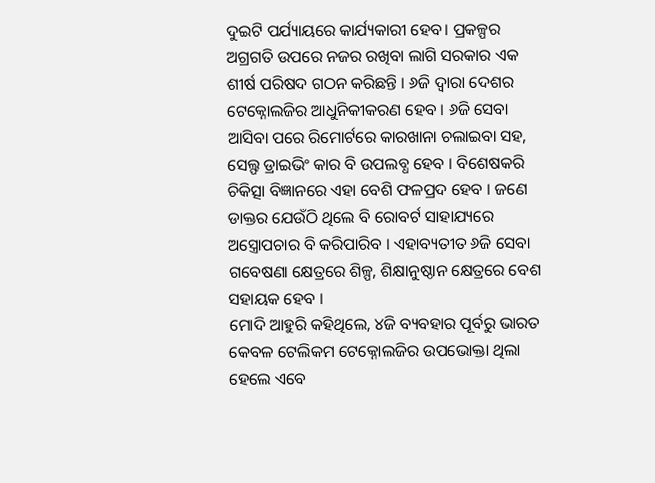ଦୁଇଟି ପର୍ଯ୍ୟାୟରେ କାର୍ଯ୍ୟକାରୀ ହେବ। ପ୍ରକଳ୍ପର ଅଗ୍ରଗତି ଉପରେ ନଜର ରଖିବା ଲାଗି ସରକାର ଏକ ଶୀର୍ଷ ପରିଷଦ ଗଠନ କରିଛନ୍ତି । ୬ଜି ଦ୍ୱାରା ଦେଶର ଟେକ୍ନୋଲଜିର ଆଧୁନିକୀକରଣ ହେବ । ୬ଜି ସେବା ଆସିବା ପରେ ରିମୋର୍ଟରେ କାରଖାନା ଚଲାଇବା ସହ, ସେଲ୍ଫ ଡ୍ରାଇଭିଂ କାର ବି ଉପଲବ୍ଧ ହେବ । ବିଶେଷକରି ଚିକିତ୍ସା ବିଜ୍ଞାନରେ ଏହା ବେଶି ଫଳପ୍ରଦ ହେବ । ଜଣେ ଡାକ୍ତର ଯେଉଁଠି ଥିଲେ ବି ରୋବର୍ଟ ସାହାଯ୍ୟରେ ଅସ୍ତ୍ରୋପଚାର ବି କରିପାରିବ । ଏହାବ୍ୟତୀତ ୬ଜି ସେବା ଗବେଷଣା କ୍ଷେତ୍ରରେ ଶିଳ୍ପ, ଶିକ୍ଷାନୁଷ୍ଠାନ କ୍ଷେତ୍ରରେ ବେଶ ସହାୟକ ହେବ ।
ମୋଦି ଆହୁରି କହିଥିଲେ, ୪ଜି ବ୍ୟବହାର ପୂର୍ବରୁ ଭାରତ କେବଳ ଟେଲିକମ ଟେକ୍ନୋଲଜିର ଉପଭୋକ୍ତା ଥିଲା ହେଲେ ଏବେ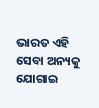ଭାରତ ଏହି ସେବା ଅନ୍ୟକୁ ଯୋଗାଇ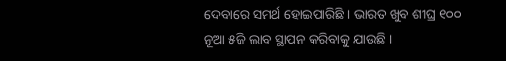ଦେବାରେ ସମର୍ଥ ହୋଇପାରିଛି । ଭାରତ ଖୁବ ଶୀଘ୍ର ୧୦୦ ନୂଆ ୫ଜି ଲାବ ସ୍ଥାପନ କରିବାକୁ ଯାଉଛି ।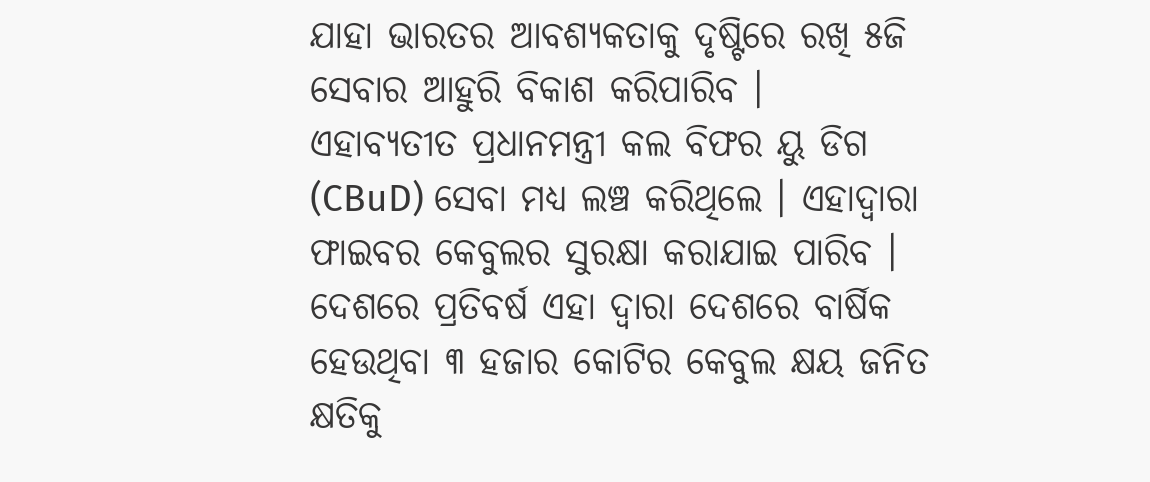ଯାହା ଭାରତର ଆବଶ୍ୟକତାକୁ ଦୃଷ୍ଟିରେ ରଖି ୫ଜି ସେବାର ଆହୁରି ବିକାଶ କରିପାରିବ ।
ଏହାବ୍ୟତୀତ ପ୍ରଧାନମନ୍ତ୍ରୀ କଲ ବିଫର ୟୁ ଡିଗ (CBuD) ସେବା ମଧ୍ୟ ଲଞ୍ଚ କରିଥିଲେ । ଏହାଦ୍ୱାରା ଫାଇବର କେବୁଲର ସୁରକ୍ଷା କରାଯାଇ ପାରିବ । ଦେଶରେ ପ୍ରତିବର୍ଷ ଏହା ଦ୍ୱାରା ଦେଶରେ ବାର୍ଷିକ ହେଉଥିବା ୩ ହଜାର କୋଟିର କେବୁଲ କ୍ଷୟ ଜନିତ କ୍ଷତିକୁ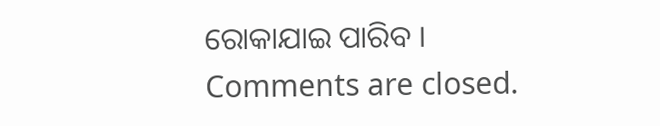ରୋକାଯାଇ ପାରିବ ।
Comments are closed.